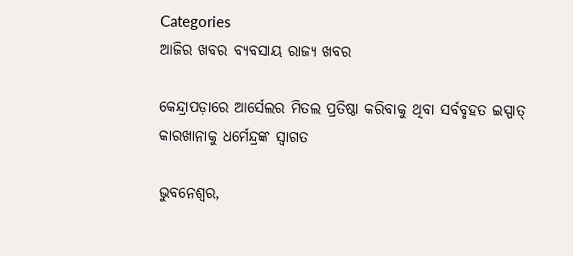Categories
ଆଜିର ଖବର ବ୍ୟବସାୟ ରାଜ୍ୟ ଖବର

କେନ୍ଦ୍ରାପଡ଼ାରେ ଆର୍ସେଲର ମିତଲ ପ୍ରତିଷ୍ଠା କରିବାକୁ ଥିବା ସର୍ବବୃହତ ଇସ୍ପାତ୍‌ କାରଖାନାକୁ ଧର୍ମେନ୍ଦ୍ରଙ୍କ ସ୍ବାଗତ

ଭୁବନେଶ୍ୱର,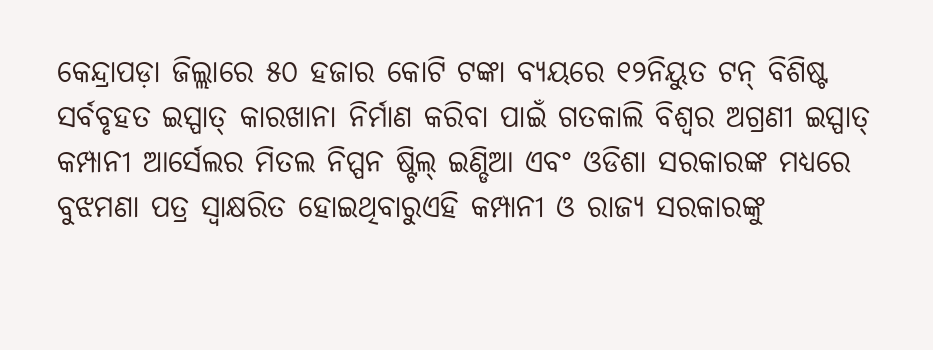କେନ୍ଦ୍ରାପଡ଼ା ଜିଲ୍ଲାରେ ୫୦ ହଜାର କୋଟି ଟଙ୍କା ବ୍ୟୟରେ ୧୨ନିୟୁତ ଟନ୍ ବିଶିଷ୍ଟ ସର୍ବବୃହତ ଇସ୍ପାତ୍ କାରଖାନା ନିର୍ମାଣ କରିବା ପାଇଁ ଗତକାଲି ବିଶ୍ୱର ଅଗ୍ରଣୀ ଇସ୍ପାତ୍ କମ୍ପାନୀ ଆର୍ସେଲର ମିତଲ ନିପ୍ପନ ଷ୍ଟିଲ୍ ଇଣ୍ଡିଆ ଏବଂ ଓଡିଶା ସରକାରଙ୍କ ମଧ୍ୟରେ ବୁଝମଣା ପତ୍ର ସ୍ୱାକ୍ଷରିତ ହୋଇଥିବାରୁଏହି କମ୍ପାନୀ ଓ ରାଜ୍ୟ ସରକାରଙ୍କୁ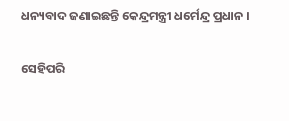ଧନ୍ୟବାଦ ଜଣାଇଛନ୍ତି କେନ୍ଦ୍ରମନ୍ତ୍ରୀ ଧର୍ମେନ୍ଦ୍ର ପ୍ରଧାନ ।

ସେହିପରି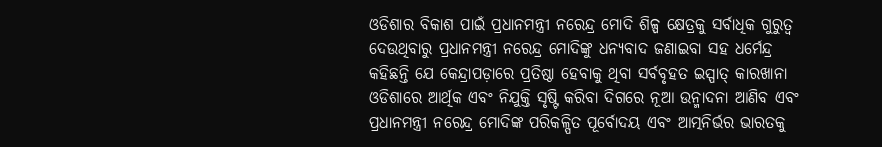ଓଡିଶାର ବିକାଶ ପାଇଁ ପ୍ରଧାନମନ୍ତ୍ରୀ ନରେନ୍ଦ୍ର ମୋଦି ଶିଳ୍ପ କ୍ଷେତ୍ରକୁ ସର୍ବାଧିକ ଗୁରୁତ୍ୱ ଦେଉଥିବାରୁ ପ୍ରଧାନମନ୍ତ୍ରୀ ନରେନ୍ଦ୍ର ମୋଦିଙ୍କୁ ଧନ୍ୟବାଦ ଜଣାଇବା ସହ ଧର୍ମେନ୍ଦ୍ର କହିଛନ୍ତି ଯେ କେନ୍ଦ୍ରାପଡ଼ାରେ ପ୍ରତିଷ୍ଠା ହେବାକୁ ଥିବା ସର୍ବବୃହତ ଇସ୍ପାତ୍ କାରଖାନା ଓଡିଶାରେ ଆର୍ଥିକ ଏବଂ ନିଯୁକ୍ତି ସୃଷ୍ଟି କରିବା ଦିଗରେ ନୂଆ ଉନ୍ମାଦନା ଆଣିବ ଏବଂ ପ୍ରଧାନମନ୍ତ୍ରୀ ନରେନ୍ଦ୍ର ମୋଦିଙ୍କ ପରିକଳ୍ପିତ ପୂର୍ବୋଦୟ ଏବଂ ଆତ୍ମନିର୍ଭର ଭାରତକୁ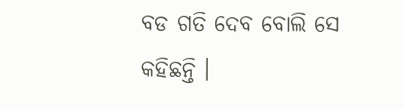ବଡ ଗତି ଦେବ ବୋଲି ସେ କହିଛନ୍ତି ।